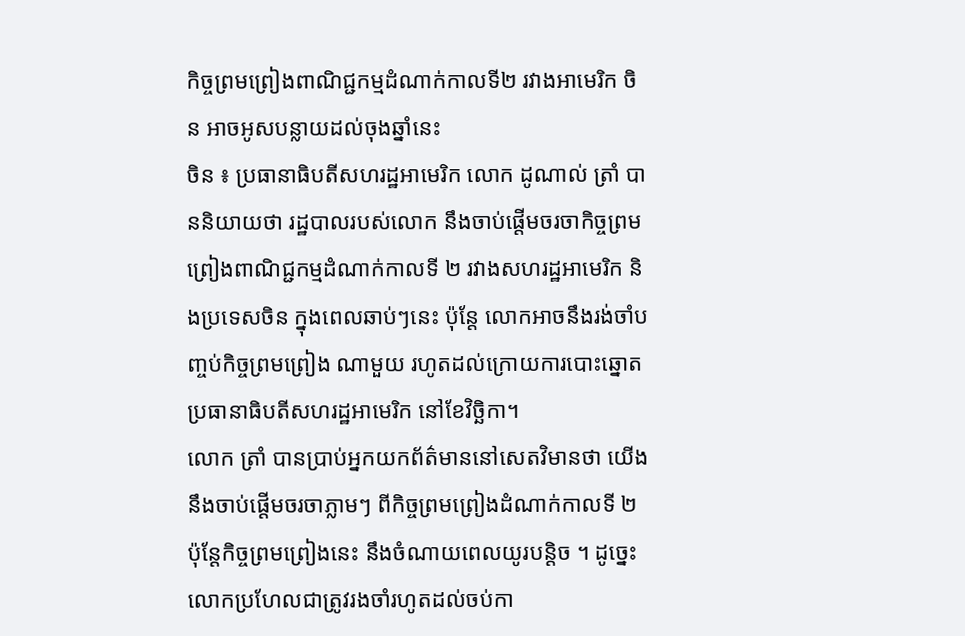កិច្ចព្រមព្រៀងពាណិជ្ជកម្មដំណាក់កាលទី២ រវាងអាមេរិក ចិន អាចអូសបន្លាយដល់ចុងឆ្នាំនេះ
ចិន ៖ ប្រធានាធិបតីសហរដ្ឋអាមេរិក លោក ដូណាល់ ត្រាំ បាននិយាយថា រដ្ឋបាលរបស់លោក នឹងចាប់ផ្តើមចរចាកិច្ចព្រមព្រៀងពាណិជ្ជកម្មដំណាក់កាលទី ២ រវាងសហរដ្ឋអាមេរិក និងប្រទេសចិន ក្នុងពេលឆាប់ៗនេះ ប៉ុន្តែ លោកអាចនឹងរង់ចាំបញ្ចប់កិច្ចព្រមព្រៀង ណាមួយ រហូតដល់ក្រោយការបោះឆ្នោតប្រធានាធិបតីសហរដ្ឋអាមេរិក នៅខែវិច្ឆិកា។
លោក ត្រាំ បានប្រាប់អ្នកយកព័ត៌មាននៅសេតវិមានថា យើងនឹងចាប់ផ្តើមចរចាភ្លាមៗ ពីកិច្ចព្រមព្រៀងដំណាក់កាលទី ២ ប៉ុន្តែកិច្ចព្រមព្រៀងនេះ នឹងចំណាយពេលយូរបន្តិច ។ ដូច្នេះលោកប្រហែលជាត្រូវរងចាំរហូតដល់ចប់កា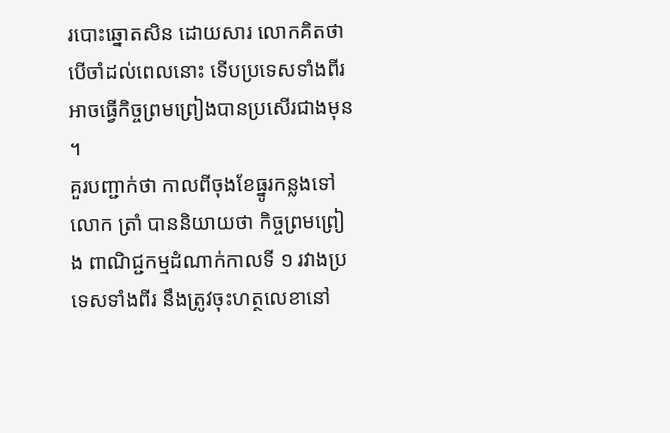របោះឆ្នោតសិន ដោយសារ លោកគិតថា បើចាំដល់ពេលនោះ ទើបប្រទេសទាំងពីរអាចធ្វើកិច្ចព្រមព្រៀងបានប្រសើរជាងមុន ។
គួរបញ្ជាក់ថា កាលពីចុងខែធ្នូរកន្លងទៅ លោក ត្រាំ បាននិយាយថា កិច្ចព្រមព្រៀង ពាណិជ្ជកម្មដំណាក់កាលទី ១ រវាងប្រទេសទាំងពីរ នឹងត្រូវចុះហត្ថលេខានៅ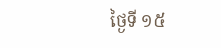ថ្ងៃទី ១៥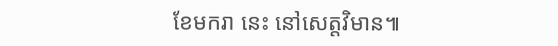ខែមករា នេះ នៅសេត្តវិមាន៕